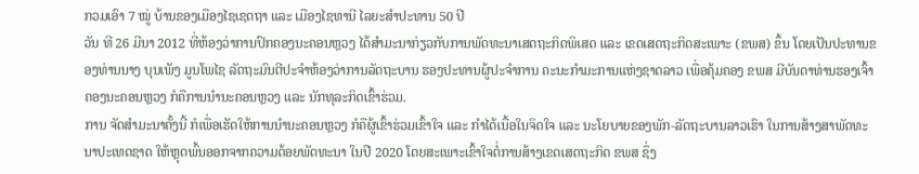ກວມເອົາ 7 ໝູ່ ບ້ານຂອງເມືອງໄຊເຊດຖາ ແລະ ເມືອງໄຊທານີ ໄລຍະສຳປະທານ 50 ປີ
ວັນ ທີ 26 ມີນາ 2012 ທີ່ຫ້ອງວ່າການປົກຄອງນະຄອນຫຼວງ ໄດ້ສໍາມະນາກ່ຽວກັບການພັດທະນາເສດຖະກິດພິເສດ ແລະ ເຂດເສດຖະກິດສະເພາະ (ຂພສ) ຂຶ້ນ ໂດຍເປັນປະທານຂອງທ່ານນາງ ບຸນເພັງ ມູນໂພໄຊ ລັດຖະມົນຕີປະຈຳຫ້ອງວ່າການລັດຖະບານ ຮອງປະທານຜູ້ປະຈຳການ ຄະນະກຳມະການແຫ່ງຊາດລາວ ເພື່ອຄຸ້ມຄອງ ຂພສ ມີບັນດາທ່ານຮອງເຈົ້າຄອງນະຄອນຫຼວງ ກໍຄືການນຳນະຄອນຫຼວງ ແລະ ນັກທຸລະກິດເຂົ້າຮ່ວມ.
ການ ຈັດສຳມະນາຄັ້ງນີ້ ກໍເພື່ອເຮັດໃຫ້ການນຳນະຄອນຫຼວງ ກໍຄືຜູ້ເຂົ້າຮ່ວມເຂົ້າໃຈ ແລະ ກໍາໄດ້ເນື້ອໃນຈິດໃຈ ແລະ ນະໂຍບາຍຂອງພັກ-ລັດຖະບານລາວເຮົາ ໃນການສ້າງສາພັດທະນາປະເທດຊາດ ໃຫ້ຫຼຸດພົ້ນອອກຈາກຄວາມດ້ອຍພັດທະນາ ໃນປີ 2020 ໂດຍສະເພາະເຂົ້າໃຈຕໍ່ການສ້າງເຂດເສດຖະກິດ ຂພສ ຊຶ່ງ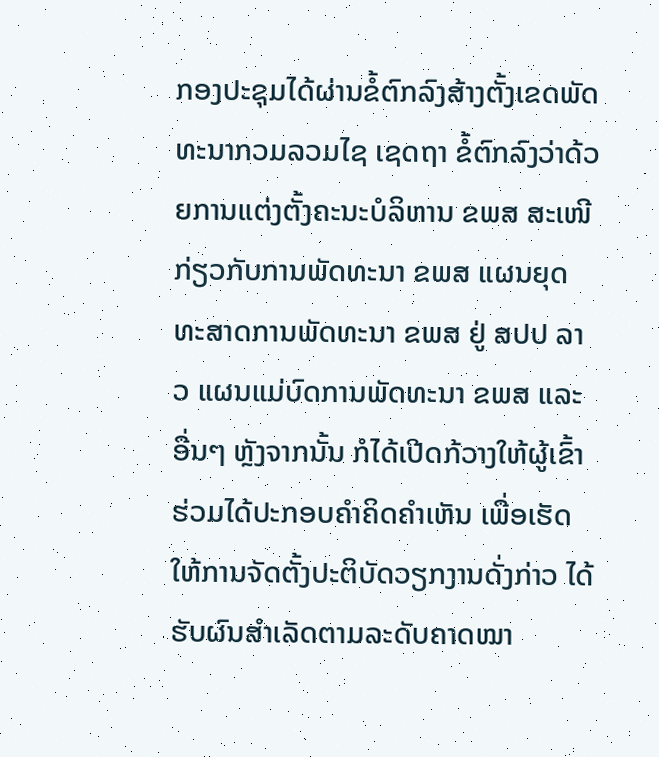ກອງປະຊຸມໄດ້ຜ່ານຂໍ້ຕົກລົງສ້າງຕັ້ງເຂດພັດທະນາກວມລວມໄຊ ເຊດຖາ ຂໍ້ຕົກລົງວ່າດ້ວຍການແຕ່ງຕັ້ງຄະນະບໍລິຫານ ຂພສ ສະເໜີກ່ຽວກັບການພັດທະນາ ຂພສ ແຜນຍຸດທະສາດການພັດທະນາ ຂພສ ຢູ່ ສປປ ລາວ ແຜນແມ່ບົດການພັດທະນາ ຂພສ ແລະ ອື່ນໆ ຫຼັງຈາກນັ້ນ ກໍໄດ້ເປີດກ້ວາງໃຫ້ຜູ້ເຂົ້າຮ່ວມໄດ້ປະກອບຄຳຄິດຄຳເຫັນ ເພື່ອເຮັດໃຫ້ການຈັດຕັ້ງປະຕິບັດວຽກງານດັ່ງກ່າວ ໄດ້ຮັບຜົນສຳເລັດຕາມລະດັບຄາດໝາ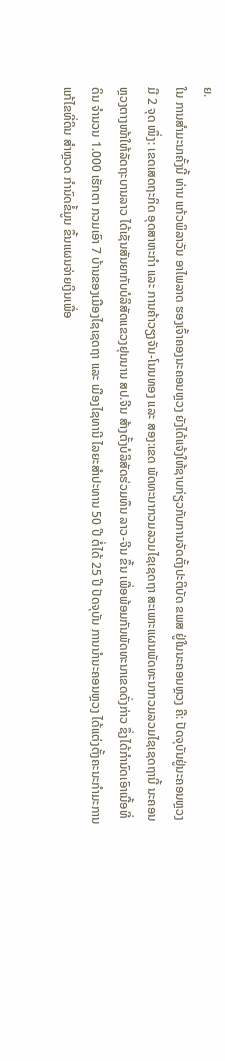ຍ.
ໃນ ການສໍາມະນາຄັ້ງນີ້ ທ່ານ ແກ້ວພິລາວັນ ອາໄພລາດ ຮອງເຈົ້າຄອງນະຄອນຫຼວງ ຍັງໄດ້ແຈ້ງໃຫ້ຊາບກ່ຽວກັບການຈັດຕັ້ງປະຕິບັດ ຂພສ ຢູ່ໃນນະຄອນຫຼວງ ຄື: ປັດຈຸບັນຢູ່ນະຄອນຫຼວງ ມີ 2 ຈຸດ ໜຶ່ງ: ເຂດເສດຖະກິດ ອຸດສາຫະກຳ ແລະ ການຄ້າວຽງຈັນ-ໂນນທອງ ແລະ ສອງ:ເຂດ ພັດທະນາກວມລວມໄຊເຊດຖາ ສະເພາະແຜນພັດທະນາກວມລວມໄຊເຊດຖານີ້ ນະຄອນຫຼວງຕາງໜ້າໃຫ້ລັດຖະບານລາວ ໄດ້ເຊັນສັນຍາກັບບໍລິສັດແຂວງຢຸນນານ ສປ.ຈີນ ສ້າງຕັ້ງບໍລິສັດຮ່ວມທຶນ ລາວ-ຈີນ ຂຶ້ນ ເພື່ອພ້ອມກັນພັດທະນາເຂດດັ່ງກ່າວ ຊຶ່ງໄດ້ກຳນົດເອົາເນື້ອທີ່ດິນ ຈຳນວນ 1.000 ເຮັກຕາ ກວມເອົາ 7 ບ້ານຂອງເມືອງໄຊເຊດຖາ ແລະ ເມືອງໄຊທານີ ໄລຍະສໍາປະທານ 50 ປີ ຕໍ່ໄດ້ 25 ປີ ປັດຈຸບັນ ການນໍານະຄອນຫຼວງ ໄດ້ແຕ່ງຕັ້ງຄະນະກຳມະການແກ້ໄຂທີ່ດິນ ສໍາຫຼວດ ກຳນົດຂໍ້ມູນ ຂຶ້ນແຜນຈ່າຍເງິນເພື່ອ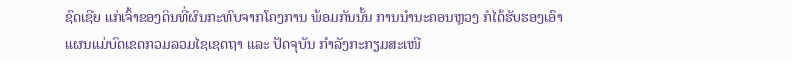ຊົດເຊີຍ ແກ່ເຈົ້າຂອງດິນທີ່ຜົນກະທົບຈາກໂຄງການ ພ້ອມກັນນັ້ນ ການນໍານະຄອນຫຼວງ ກໍໄດ້ຮັບຮອງເອົາແຜນແມ່ບົດເຂດກວມລວມໄຊເຊດຖາ ແລະ ປັດຈຸບັນ ກຳລັງກະກຽມສະເໜີ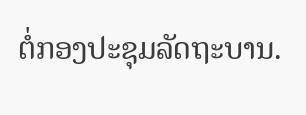ຕໍ່ກອງປະຊຸມລັດຖະບານ.